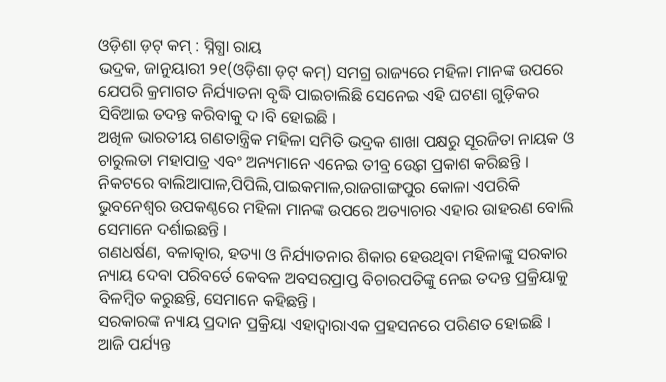ଓଡ଼ିଶା ଡ଼ଟ୍ କମ୍ : ସ୍ନିଗ୍ଧା ରାୟ
ଭଦ୍ରକ, ଜାନୁୟାରୀ ୨୧(ଓଡ଼ିଶା ଡ଼ଟ୍ କମ୍) ସମଗ୍ର ରାଜ୍ୟରେ ମହିଳା ମାନଙ୍କ ଉପରେ ଯେପରି କ୍ରମାଗତ ନିର୍ଯ୍ୟାତନା ବୃଦ୍ଧି ପାଇଚାଲିଛି ସେନେଇ ଏହି ଘଟଣା ଗୁଡ଼ିକର ସିବିଆଇ ତଦନ୍ତ କରିବାକୁ ଦ।ବି ହୋଇଛି ।
ଅଖିଳ ଭାରତୀୟ ଗଣତାନ୍ତ୍ରିକ ମହିଳା ସମିତି ଭଦ୍ରକ ଶାଖା ପକ୍ଷରୁ ସୂରଜିତା ନାୟକ ଓ ଚାରୁଲତା ମହାପାତ୍ର ଏବଂ ଅନ୍ୟମାନେ ଏନେଇ ତୀବ୍ର ଉ୍ବେଗ ପ୍ରକାଶ କରିଛନ୍ତି ।
ନିକଟରେ ବାଲିଆପାଳ,ପିପିଲି,ପାଇକମାଳ,ରାଜଗାଙ୍ଗପୁର କୋଳା ଏପରିକି ଭୁବନେଶ୍ୱର ଉପକଣ୍ଠରେ ମହିଳା ମାନଙ୍କ ଉପରେ ଅତ୍ୟାଚାର ଏହାର ଉାହରଣ ବୋଲି ସେମାନେ ଦର୍ଶାଇଛନ୍ତି ।
ଗଣଧର୍ଷଣ, ବଳାତ୍କାର, ହତ୍ୟା ଓ ନିର୍ଯ୍ୟାତନାର ଶିକାର ହେଉଥିବା ମହିଳାଙ୍କୁ ସରକାର ନ୍ୟାୟ ଦେବା ପରିବର୍ତେ କେବଳ ଅବସରପ୍ରାପ୍ତ ବିଚାରପତିଙ୍କୁ ନେଇ ତଦନ୍ତ ପ୍ରକ୍ରିୟାକୁ ବିଳମ୍ବିତ କରୁଛନ୍ତି, ସେମାନେ କହିଛନ୍ତି ।
ସରକାରଙ୍କ ନ୍ୟାୟ ପ୍ରଦାନ ପ୍ରକ୍ରିୟା ଏହାଦ୍ୱାରାଏକ ପ୍ରହସନରେ ପରିଣତ ହୋଇଛି । ଆଜି ପର୍ଯ୍ୟନ୍ତ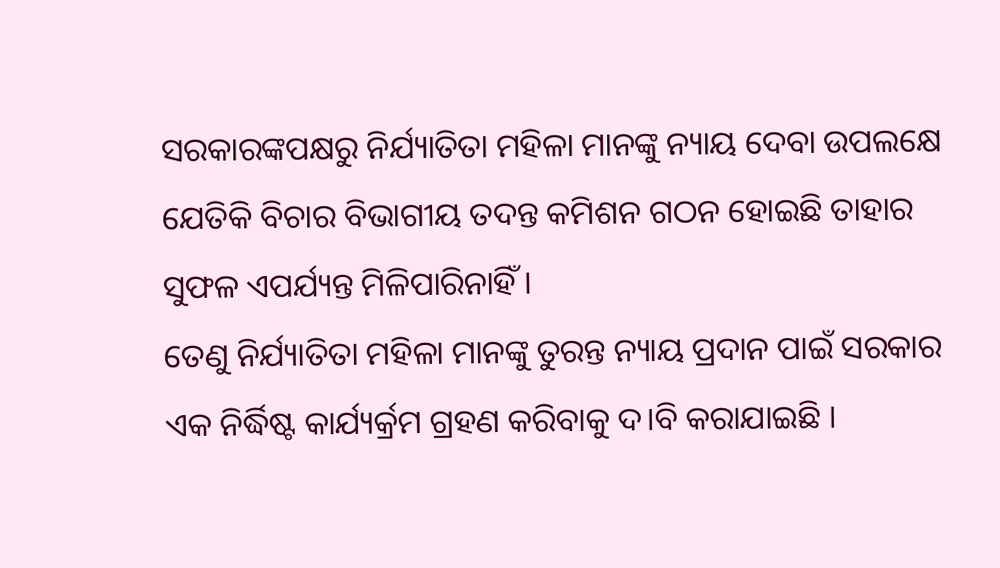ସରକାରଙ୍କପକ୍ଷରୁ ନିର୍ଯ୍ୟାତିତା ମହିଳା ମାନଙ୍କୁ ନ୍ୟାୟ ଦେବା ଉପଲକ୍ଷେ ଯେତିକି ବିଚାର ବିଭାଗୀୟ ତଦନ୍ତ କମିଶନ ଗଠନ ହୋଇଛି ତାହାର ସୁଫଳ ଏପର୍ଯ୍ୟନ୍ତ ମିଳିପାରିନାହିଁ ।
ତେଣୁ ନିର୍ଯ୍ୟାତିତା ମହିଳା ମାନଙ୍କୁ ତୁରନ୍ତ ନ୍ୟାୟ ପ୍ରଦାନ ପାଇଁ ସରକାର ଏକ ନିର୍ଦ୍ଧିଷ୍ଟ କାର୍ଯ୍ୟର୍କ୍ରମ ଗ୍ରହଣ କରିବାକୁ ଦ।ବି କରାଯାଇଛି ।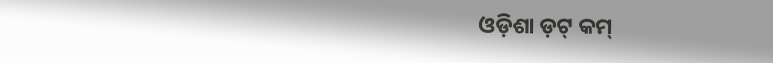ଓଡ଼ିଶା ଡ଼ଟ୍ କମ୍